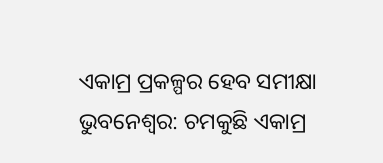ଏକାମ୍ର ପ୍ରକଳ୍ପର ହେବ ସମୀକ୍ଷା
ଭୁବନେଶ୍ୱର: ଚମକୁଛି ଏକାମ୍ର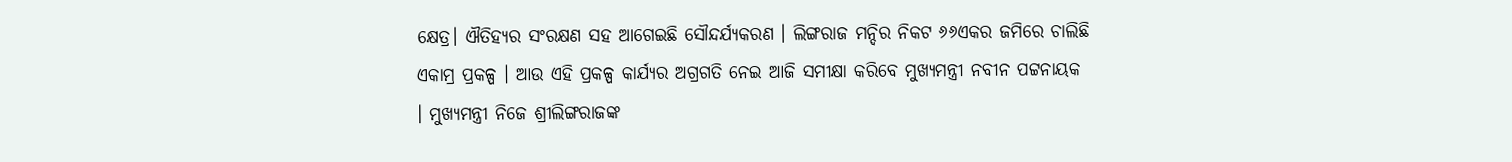କ୍ଷେତ୍ର। ଐତିହ୍ୟର ସଂରକ୍ଷଣ ସହ ଆଗେଇଛି ସୌନ୍ଦର୍ଯ୍ଯକରଣ । ଲିଙ୍ଗରାଜ ମନ୍ଦିର ନିକଟ ୬୬ଏକର ଜମିରେ ଚାଲିଛି ଏକାମ୍ର ପ୍ରକଳ୍ପ । ଆଉ ଏହି ପ୍ରକଳ୍ପ କାର୍ଯ୍ଯର ଅଗ୍ରଗତି ନେଇ ଆଜି ସମୀକ୍ଷା କରିବେ ମୁଖ୍ୟମନ୍ତ୍ରୀ ନବୀନ ପଟ୍ଟନାୟକ । ମୁଖ୍ୟମନ୍ତ୍ରୀ ନିଜେ ଶ୍ରୀଲିଙ୍ଗରାଜଙ୍କ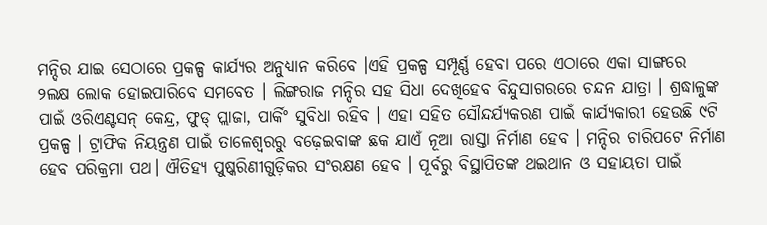ମନ୍ଦିର ଯାଇ ସେଠାରେ ପ୍ରକଳ୍ପ କାର୍ଯ୍ଯର ଅନୁଧ୍ୟାନ କରିବେ ।ଏହି ପ୍ରକଳ୍ପ ସମ୍ପୂର୍ଣ୍ଣ ହେବା ପରେ ଏଠାରେ ଏକା ସାଙ୍ଗରେ ୨ଲକ୍ଷ ଲୋକ ହୋଇପାରିବେ ସମବେତ । ଲିଙ୍ଗରାଜ ମନ୍ଦିର ସହ ସିଧା ଦେଖିହେବ ବିନ୍ଦୁସାଗରରେ ଚନ୍ଦନ ଯାତ୍ରା । ଶ୍ରଦ୍ଧାଳୁଙ୍କ ପାଇଁ ଓରିଏଣ୍ଟସନ୍ କେନ୍ଦ୍ର, ଫୁଡ୍ ପ୍ଲାଜା, ପାର୍କିଂ ସୁବିଧା ରହିବ । ଏହା ସହିତ ସୌନ୍ଦର୍ଯ୍ଯକରଣ ପାଇଁ କାର୍ଯ୍ଯକାରୀ ହେଉଛି ୯ଟି ପ୍ରକଳ୍ପ । ଟ୍ରାଫିକ ନିୟନ୍ତ୍ରଣ ପାଇଁ ତାଳେଶ୍ୱରରୁ ବଢ଼େଇବାଙ୍କ ଛକ ଯାଏଁ ନୂଆ ରାସ୍ତା ନିର୍ମାଣ ହେବ । ମନ୍ଦିର ଚାରିପଟେ ନିର୍ମାଣ ହେବ ପରିକ୍ରମା ପଥ। ଐତିହ୍ୟ ପୁଷ୍କରିଣୀଗୁଡ଼ିକର ସଂରକ୍ଷଣ ହେବ । ପୂର୍ବରୁ ବିସ୍ଥାପିତଙ୍କ ଥଇଥାନ ଓ ସହାୟତା ପାଇଁ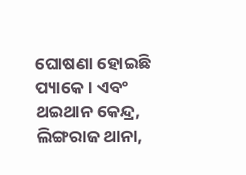ଘୋଷଣା ହୋଇଛି ପ୍ୟାକେ । ଏବଂ ଥଇଥାନ କେନ୍ଦ୍ର, ଲିଙ୍ଗରାଜ ଥାନା,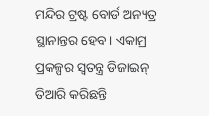ମନ୍ଦିର ଟ୍ରଷ୍ଟ ବୋର୍ଡ ଅନ୍ୟତ୍ର ସ୍ଥାନାନ୍ତର ହେବ। ଏକାମ୍ର ପ୍ରକଳ୍ପର ସ୍ୱତନ୍ତ୍ର ଡିଜାଇନ୍ ତିଆରି କରିଛନ୍ତି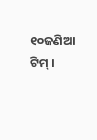୧୦ଜଣିଆ ଟିମ୍ ।